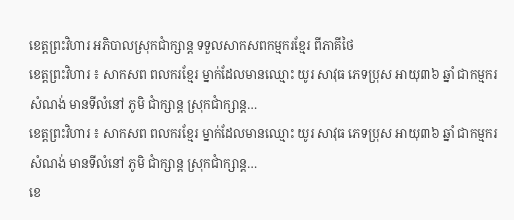ខេត្តព្រះវិហារ អភិបាលស្រុកជាំក្សាន្ត ទទួលសាកសពកម្មករខ្មែរ ពីភាគីថៃ
ខេត្តព្រះវិហារ ៖ សាកសព ពលករខ្មែរ ម្នាក់ដែលមានឈ្មោះ យូរ សាវុធ ភេទប្រុស អាយុ៣៦ ឆ្នាំ ជាកម្មករសំណង់ មានទីលំនៅ ភូមិ ជាំក្សាន្ត ស្រុកជាំក្សាន្ត…
ខេត្តព្រះវិហារ ៖ សាកសព ពលករខ្មែរ ម្នាក់ដែលមានឈ្មោះ យូរ សាវុធ ភេទប្រុស អាយុ៣៦ ឆ្នាំ ជាកម្មករសំណង់ មានទីលំនៅ ភូមិ ជាំក្សាន្ត ស្រុកជាំក្សាន្ត…
ខេ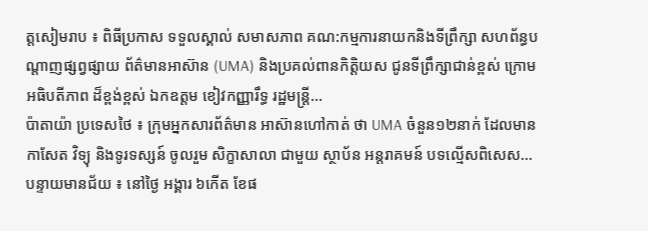ត្តសៀមរាប ៖ ពិធីប្រកាស ទទួលស្គាល់ សមាសភាព គណ:កម្មការនាយកនិងទីព្រឹក្សា សហព័ន្ធបណ្តាញផ្សព្វផ្សាយ ព័ត៌មានអាស៊ាន (UMA) និងប្រគល់ពានកិត្តិយស ជូនទីព្រឹក្សាជាន់ខ្ពស់ ក្រោមអធិបតីភាព ដ៏ខ្ពង់ខ្ពស់ ឯកឧត្តម ខៀវកញ្ញារឹទ្ធ រដ្ឋមន្ត្រី…
ប៉ាតាយ៉ា ប្រទេសថៃ ៖ ក្រុមអ្នកសារព័ត៌មាន អាស៊ានហៅកាត់ ថា UMA ចំនួន១២នាក់ ដែលមានកាសែត វិទ្យុ និងទូរទស្សន៍ ចូលរួម សិក្ខាសាលា ជាមួយ ស្ថាប័ន អន្តរាគមន៍ បទល្មើសពិសេស…
បន្ទាយមានជ័យ ៖ នៅថ្ងៃ អង្គារ ៦កើត ខែផ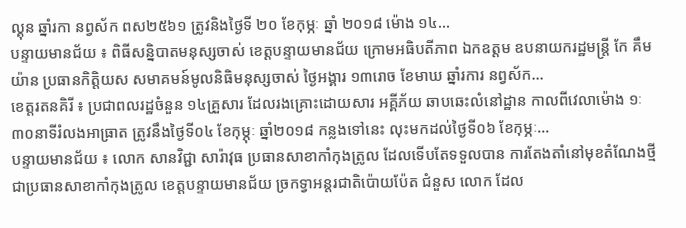ល្គុន ឆ្នាំរកា នព្វស័ក ពស២៥៦១ ត្រូវនិងថ្ងៃទី ២០ ខែកុម្ភៈ ឆ្នាំ ២០១៨ ម៉ោង ១៤…
បន្ទាយមានជ័យ ៖ ពិធីសន្និបាតមនុស្សចាស់ ខេត្តបន្ទាយមានជ័យ ក្រោមអធិបតីភាព ឯកឧត្តម ឧបនាយករដ្ឋមន្ត្រី កែ គឹមយ៉ាន ប្រធានកិត្តិយស សមាគមន៍មូលនិធិមនុស្សចាស់ ថ្ងៃអង្គារ ១៣រោច ខែមាឃ ឆ្នាំរការ នព្វស័ក…
ខេត្តរតនគិរី ៖ ប្រជាពលរដ្ឋចំនួន ១៤គ្រួសារ ដែលរងគ្រោះដោយសារ អគ្គីភ័យ ឆាបឆេះលំនៅដ្ឋាន កាលពីវេលាម៉ោង ១ៈ៣០នាទីរំលងអាធ្រាត ត្រូវនឹងថ្ងៃទី០៤ ខែកុម្ភុៈ ឆ្នាំ២០១៨ កន្លងទៅនេះ លុះមកដល់ថ្ងៃទី០៦ ខែកុម្ភៈ…
បន្ទាយមានជ័យ ៖ លោក សានវិជ្ជា សារ៉ាវុធ ប្រធានសាខាកាំកុងត្រូល ដែលទើបតែទទួលបាន ការតែងតាំនៅមុខតំណែងថ្មី ជាប្រធានសាខាកាំកុងត្រូល ខេត្តបន្ទាយមានជ័យ ច្រកទ្វាអន្តរជាតិប៉ោយប៉ែត ជំនួស លោក ដែល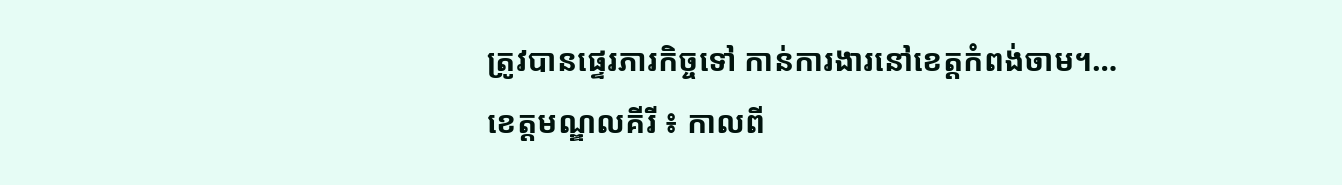ត្រូវបានផ្ទេរភារកិច្ចទៅ កាន់ការងារនៅខេត្តកំពង់ចាម។…
ខេត្តមណ្ឌលគីរី ៖ កាលពី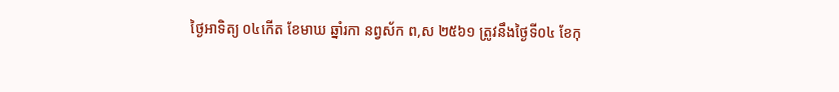ថ្ងៃអាទិត្យ ០៤កើត ខែមាឃ ឆ្នាំរកា នព្វស័ក ព,ស ២៥៦១ ត្រូវនឹងថ្ងៃទី០៤ ខែកុ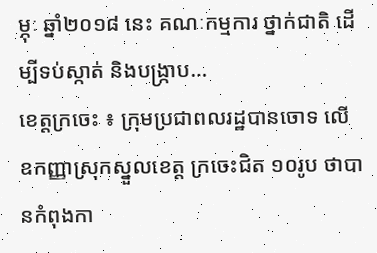ម្ភុៈ ឆ្នាំ២០១៨ នេះ គណៈកម្មការ ថ្នាក់ជាតិ ដើម្បីទប់ស្កាត់ និងបង្ក្រាប…
ខេត្តក្រចេះ ៖ ក្រុមប្រជាពលរដ្ឋបានចោទ លើ ឧកញ្ញាស្រុកស្នួលខេត្ត ក្រចេះជិត ១០រូប ថាបានកំពុងកា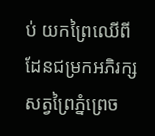ប់ យកព្រៃឈើពី ដែនជម្រកអភិរក្ស សត្វព្រៃភ្នំព្រេច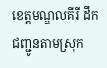ខេត្តមណ្ឌលគីរី ដឹកជញ្ជូនតាមស្រុក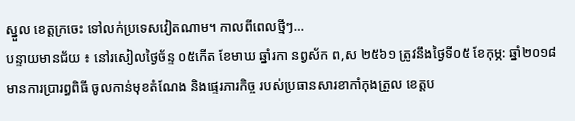ស្នួល ខេត្តក្រចេះ ទៅលក់ប្រទេសវៀតណាម។ កាលពីពេលថ្មីៗ…
បន្ទាយមានជ័យ ៖ នៅរសៀលថ្ងៃច័ន្ទ ០៥កើត ខែមាឃ ឆ្នាំរកា នព្វស័ក ព,ស ២៥៦១ ត្រូវនឹងថ្ងៃទី០៥ ខែកុម្ភ: ឆ្នាំ២០១៨ មានការប្រារព្ធពិធី ចូលកាន់មុខតំណែង និងផ្ទេរភារកិច្ច របស់ប្រធានសារខាកាំកុងត្រួល ខេត្តប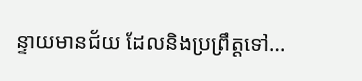ន្ទាយមានជ័យ ដែលនិងប្រព្រឹត្តទៅ…